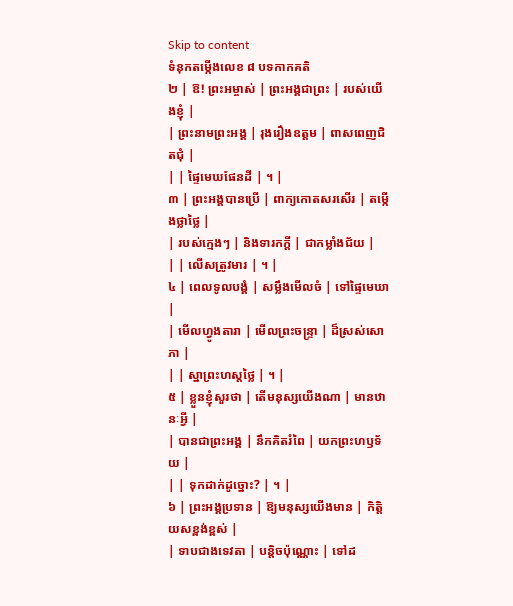Skip to content
ទំនុកតម្កើងលេខ ៨ បទកាកគតិ
២ | ឱ! ព្រះអម្ចាស់ | ព្រះអង្គជាព្រះ | របស់យើងខ្ញុំ |
| ព្រះនាមព្រះអង្គ | រុងរឿងឧត្តម | ពាសពេញជិតជុំ |
| | ផ្ទៃមេឃផែនដី | ។ |
៣ | ព្រះអង្គបានប្រើ | ពាក្យកោតសរសើរ | តម្កើងថ្លាថ្លៃ |
| របស់ក្មេងៗ | និងទារកក្តី | ជាកម្លាំងជ័យ |
| | លើសត្រូវមារ | ។ |
៤ | ពេលទូលបង្គំ | សម្លឹងមើលចំ | ទៅផ្ទៃមេឃា |
| មើលហ្វូងតារា | មើលព្រះចន្ទ្រា | ដ៏ស្រស់សោភា |
| | ស្នាព្រះហស្តថ្លៃ | ។ |
៥ | ខ្លួនខ្ញុំសួរថា | តើមនុស្សយើងណា | មានឋានៈអ្វី |
| បានជាព្រះអង្គ | នឹកគិតរំពៃ | យកព្រះហឫទ័យ |
| | ទុកដាក់ដូច្នោះ? | ។ |
៦ | ព្រះអង្គប្រទាន | ឱ្យមនុស្សយើងមាន | កិត្តិយសខ្ពង់ខ្ពស់ |
| ទាបជាងទេវតា | បន្តិចប៉ុណ្ណោះ | ទៅដ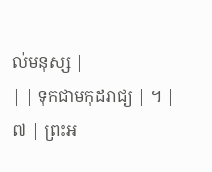ល់មនុស្ស |
| | ទុកជាមកុដរាជ្យ | ។ |
៧ | ព្រះអ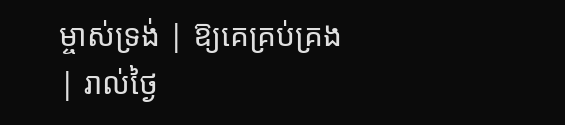ម្ចាស់ទ្រង់ | ឱ្យគេគ្រប់គ្រង | រាល់ថ្ងៃ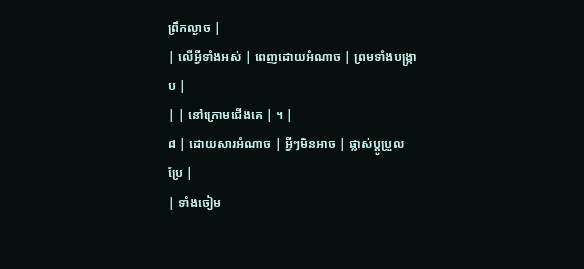ព្រឹកល្ងាច |
| លើអ្វីទាំងអស់ | ពេញដោយអំណាច | ព្រមទាំងបង្ក្រាប |
| | នៅក្រោមជើងគេ | ។ |
៨ | ដោយសារអំណាច | អ្វីៗមិនអាច | ផ្លាស់ប្តូប្រួលប្រែ |
| ទាំងចៀម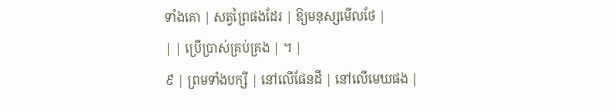ទាំងគោ | សត្វព្រៃផងដែរ | ឱ្យមនុស្សមើលថែ |
| | ប្រើប្រាស់គ្រប់គ្រង | ។ |
៩ | ព្រមទាំងបក្សី | នៅលើផែនដី | នៅលើមេឃផង |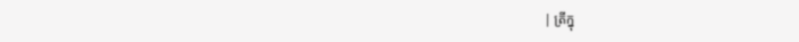| ត្រីក្នុ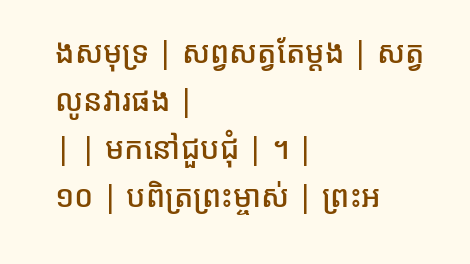ងសមុទ្រ | សព្វសត្វតែម្តង | សត្វលូនវារផង |
| | មកនៅជួបជុំ | ។ |
១០ | បពិត្រព្រះម្ចាស់ | ព្រះអ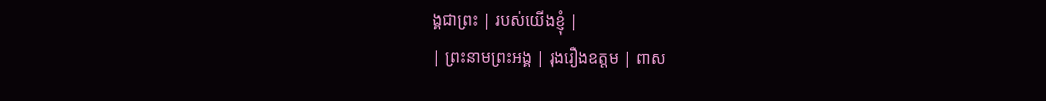ង្គជាព្រះ | របស់យើងខ្ញុំ |
| ព្រះនាមព្រះអង្គ | រុងរឿងឧត្តម | ពាស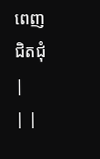ពេញជិតជុំ |
| |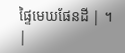ផ្ទៃមេឃផែនដី | ។ |